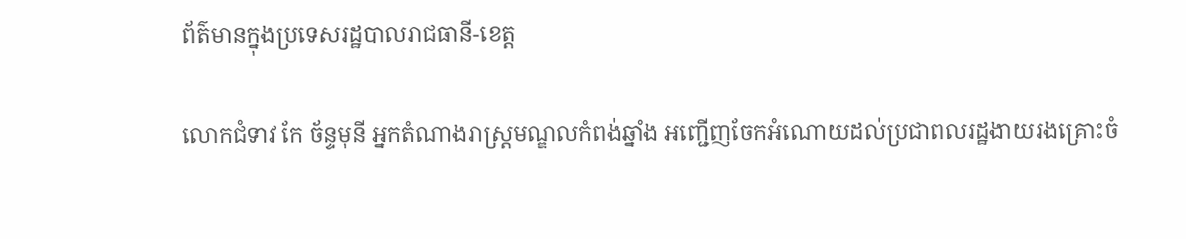ព័ត៌មានក្នុងប្រទេសរដ្ឋបាលរាជធានី-ខេត្ត

លោកជំទាវ កែ ច័ន្ទមុនី អ្នកតំណាងរាស្រ្តមណ្ឌលកំពង់ឆ្នាំង អញ្ជើញចែកអំណោយដល់ប្រជាពលរដ្ឋងាយរងគ្រោះចំ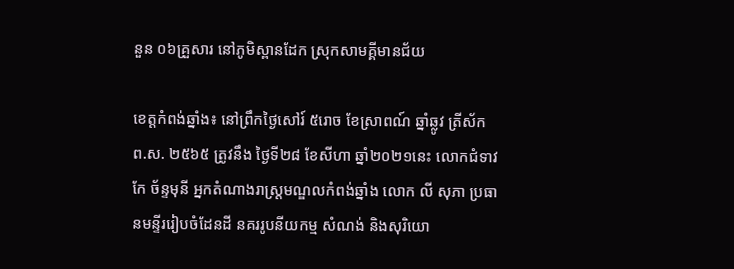នួន ០៦គ្រួសារ នៅភូមិស្ពានដែក ស្រុកសាមគ្គីមានជ័យ

ខេត្តកំពង់ឆ្នាំង៖ នៅព្រឹកថ្ងៃសៅរ៍ ៥រោច ខែស្រាពណ៍ ឆ្នាំឆ្លូវ ត្រីស័ក ព.ស. ២៥៦៥ ត្រូវនឹង ថ្ងៃទី២៨ ខែសីហា ឆ្នាំ២០២១នេះ លោកជំទាវ កែ ច័ន្ទមុនី អ្នកតំណាងរាស្រ្តមណ្ឌលកំពង់ឆ្នាំង លោក លី សុភា ប្រធានមន្ទីររៀបចំដែនដី នគររូបនីយកម្ម សំណង់ និងសុរិយោ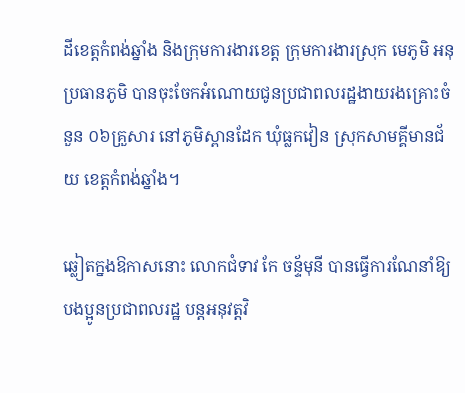ដីខេត្តកំពង់ឆ្នាំង និងក្រុមការងារខេត្ត ក្រុមការងារស្រុក មេភូមិ អនុប្រធានភូមិ បានចុះចែកអំណោយជូនប្រជាពលរដ្ឋងាយរងគ្រោះចំនួន ០៦គ្រួសារ នៅភូមិស្ពានដែក ឃុំធ្លកវៀន ស្រុកសាមគ្គីមានជ័យ ខេត្តកំពង់ឆ្នាំង។

ឆ្លៀតក្នងឱកាសនោះ លោកជំទាវ កែ ចន្ទ័មុនី បានធ្វើការណែនាំឱ្យបងប្អូនប្រជាពលរដ្ឋ បន្តអនុវត្តវិ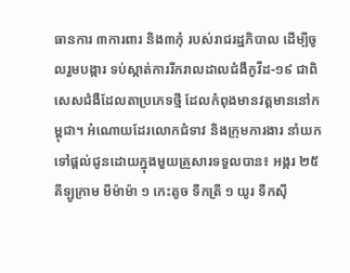ធានការ ៣ការពារ និង៣កុំ របស់រាជរដ្ឋភិបាល ដេីម្បីចូលរួមបង្ការ ទប់ស្កាត់ការរីករាលដាលជំងឺកូវីដ-១៩ ជាពិសេសជំងឺដែលតាប្រភេទថ្មី ដែលកំពុងមានវត្តមាននៅកម្ពុជា។ អំណោយដែរលោកជំទាវ និងក្រុមការងារ នាំយកទៅផ្តល់ជូនដោយក្នុងមួយគ្រួសារទទួលបាន៖ អង្ករ ២៥គីឡូក្រាម មីម៉ាម៉ា ១ កេះតូច ទឹកត្រី ១ យូរ ទឹកស៊ី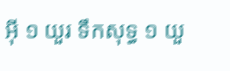អ៊ី ១ យួរ ទឹកសុទ្ធ ១ យួ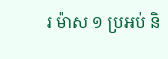រ ម៉ាស ១ ប្រអប់ និ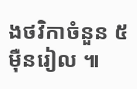ងថវិកាចំនួន ៥ម៉ឺនរៀល ៕